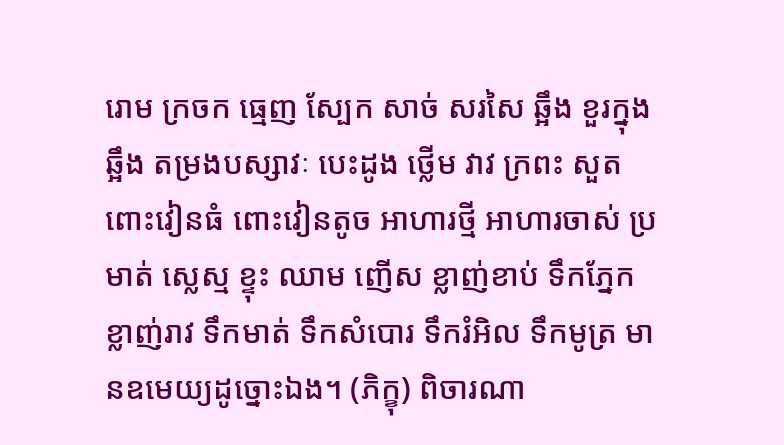រោម ក្រចក ធ្មេញ ស្បែក សាច់ សរសៃ ឆ្អឹង ខួរក្នុងឆ្អឹង តម្រងបស្សាវៈ បេះដូង ថ្លើម វាវ ក្រពះ សួត ពោះវៀនធំ ពោះវៀនតូច អាហារថ្មី អាហារចាស់ ប្រមាត់ ស្លេស្ម ខ្ទុះ ឈាម ញើស ខ្លាញ់ខាប់ ទឹកភ្នែក ខ្លាញ់រាវ ទឹកមាត់ ទឹកសំបោរ ទឹករំអិល ទឹកមូត្រ មានឧមេយ្យដូច្នោះឯង។ (ភិក្ខុ) ពិចារណា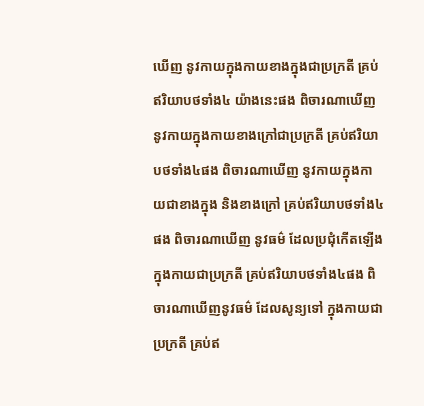ឃើញ នូវកាយក្នុងកាយខាងក្នុងជាប្រក្រតី គ្រប់ឥរិយាបថទាំង៤ យ៉ាងនេះផង ពិចារណាឃើញ នូវកាយក្នុងកាយខាងក្រៅជាប្រក្រតី គ្រប់ឥរិយាបថទាំង៤ផង ពិចារណាឃើញ នូវកាយក្នុងកាយជាខាងក្នុង និងខាងក្រៅ គ្រប់ឥរិយាបថទាំង៤ផង ពិចារណាឃើញ នូវធម៌ ដែលប្រជុំកើតឡើងក្នុងកាយជាប្រក្រតី គ្រប់ឥរិយាបថទាំង៤ផង ពិចារណាឃើញនូវធម៌ ដែលសូន្យទៅ ក្នុងកាយជាប្រក្រតី គ្រប់ឥ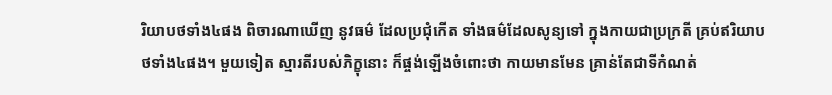រិយាបថទាំង៤ផង ពិចារណាឃើញ នូវធម៌ ដែលប្រជុំកើត ទាំងធម៌ដែលសូន្យទៅ ក្នុងកាយជាប្រក្រតី គ្រប់ឥរិយាបថទាំង៤ផង។ មួយទៀត ស្មារតីរបស់ភិក្ខុនោះ ក៏ផ្ចង់ឡើងចំពោះថា កាយមានមែន គ្រាន់តែជាទីកំណត់